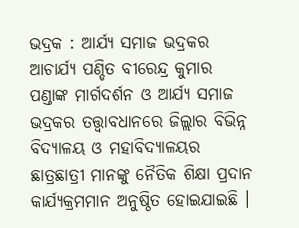ଭଦ୍ରକ : ଆର୍ଯ୍ୟ ସମାଜ ଭଦ୍ରକର ଆଚାର୍ଯ୍ୟ ପଣ୍ଡିତ ବୀରେନ୍ଦ୍ର କୁମାର ପଣ୍ଡାଙ୍କ ମାର୍ଗଦର୍ଶନ ଓ ଆର୍ଯ୍ୟ ସମାଜ ଭଦ୍ରକର ତତ୍ତ୍ୱାବଧାନରେ ଜିଲ୍ଲାର ବିଭିନ୍ନ ବିଦ୍ୟାଳୟ ଓ ମହାବିଦ୍ୟାଳୟର ଛାତ୍ରଛାତ୍ରୀ ମାନଙ୍କୁ ନୈତିକ ଶିକ୍ଷା ପ୍ରଦାନ କାର୍ଯ୍ୟକ୍ରମମାନ ଅନୁଷ୍ଠିତ ହୋଇଯାଇଛି ।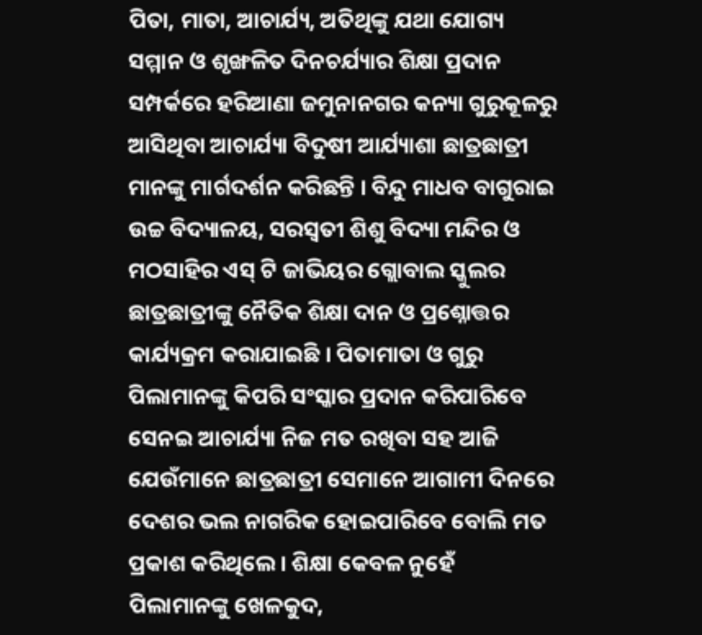ପିତା, ମାତା, ଆଚାର୍ଯ୍ୟ, ଅତିଥିଙ୍କୁ ଯଥା ଯୋଗ୍ୟ ସମ୍ମାନ ଓ ଶୃଙ୍ଖଳିତ ଦିନଚର୍ଯ୍ୟାର ଶିକ୍ଷା ପ୍ରଦାନ ସମ୍ପର୍କରେ ହରିଆଣା ଜମୁନାନଗର କନ୍ୟା ଗୁରୁକୂଳରୁ ଆସିଥିବା ଆଚାର୍ଯ୍ୟା ବିଦୁଷୀ ଆର୍ଯ୍ୟାଶା ଛାତ୍ରଛାତ୍ରୀ ମାନଙ୍କୁ ମାର୍ଗଦର୍ଶନ କରିଛନ୍ତି । ବିନ୍ଦୁ ମାଧବ ବାଗୁରାଇ ଉଚ୍ଚ ବିଦ୍ୟାଳୟ, ସରସ୍ବତୀ ଶିଶୁ ବିଦ୍ୟା ମନ୍ଦିର ଓ ମଠସାହିର ଏସ୍ ଟି ଜାଭିୟର ଗ୍ଲୋବାଲ ସ୍କୁଲର ଛାତ୍ରଛାତ୍ରୀଙ୍କୁ ନୈତିକ ଶିକ୍ଷା ଦାନ ଓ ପ୍ରଶ୍ନୋତ୍ତର କାର୍ଯ୍ୟକ୍ରମ କରାଯାଇଛି । ପିତାମାତା ଓ ଗୁରୁ ପିଲାମାନଙ୍କୁ କିପରି ସଂସ୍କାର ପ୍ରଦାନ କରିପାରିବେ ସେନଇ ଆଚାର୍ଯ୍ୟା ନିଜ ମତ ରଖିବା ସହ ଆଜି ଯେଉଁମାନେ ଛାତ୍ରଛାତ୍ରୀ ସେମାନେ ଆଗାମୀ ଦିନରେ ଦେଶର ଭଲ ନାଗରିକ ହୋଇପାରିବେ ବୋଲି ମତ ପ୍ରକାଶ କରିଥିଲେ । ଶିକ୍ଷା କେବଳ ନୁହେଁ ପିଲାମାନଙ୍କୁ ଖେଳକୁଦ,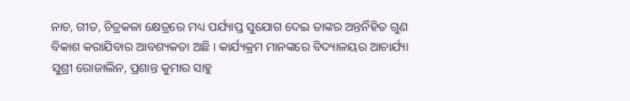ନାଚ, ଗୀତ, ଚିତ୍ରକଳା କ୍ଷେତ୍ରରେ ମଧ୍ୟ ପର୍ଯ୍ୟାପ୍ତ ସୁଯୋଗ ଦେଇ ତାଙ୍କର ଅନ୍ତର୍ନିହିତ ଗୁଣ ବିକାଶ କରାଯିବାର ଆବଶ୍ୟକତା ଅଛି । କାର୍ଯ୍ୟକ୍ରମ ମାନଙ୍କରେ ବିଦ୍ୟାଳୟର ଆଚାର୍ଯ୍ୟା ସୁଶ୍ରୀ ରୋଜାଲିନ, ପ୍ରଶାନ୍ତ କୁମାର ସାହୁ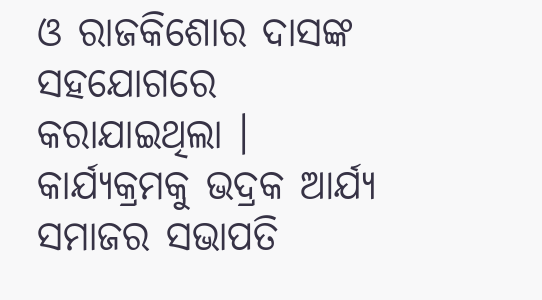ଓ ରାଜକିଶୋର ଦାସଙ୍କ ସହଯୋଗରେ କରାଯାଇଥିଲା । କାର୍ଯ୍ୟକ୍ରମକୁ ଭଦ୍ରକ ଆର୍ଯ୍ୟ ସମାଜର ସଭାପତି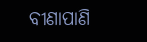ବୀଣାପାଣି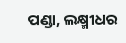ପଣ୍ଡା, ଲକ୍ଷ୍ମୀଧର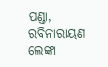ପଣ୍ଡା, ରବିନାରାୟଣ ଲେଙ୍କା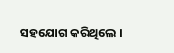ସହଯୋଗ କରିଥିଲେ ।